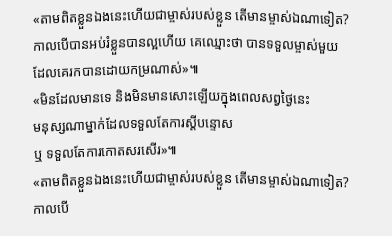«តាមពិតខ្លួនឯងនេះហើយជាម្ចាស់របស់ខ្លួន តើមានម្ចាស់ឯណាទៀត?
កាលបើបានអប់រំខ្លួនបានល្អហើយ គេឈ្មោះថា បានទទួលម្ចាស់មួយ
ដែលគេរកបានដោយកម្រណាស់»៕
«មិនដែលមានទេ និងមិនមានសោះឡើយក្នុងពេលសព្វថ្ងៃនេះ
មនុស្សណាម្នាក់ដែលទទួលតែការស្តីបន្ទោស
ឬ ទទួលតែការកោតសរសើរ»៕
«តាមពិតខ្លួនឯងនេះហើយជាម្ចាស់របស់ខ្លួន តើមានម្ចាស់ឯណាទៀត?
កាលបើ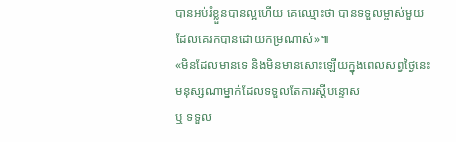បានអប់រំខ្លួនបានល្អហើយ គេឈ្មោះថា បានទទួលម្ចាស់មួយ
ដែលគេរកបានដោយកម្រណាស់»៕
«មិនដែលមានទេ និងមិនមានសោះឡើយក្នុងពេលសព្វថ្ងៃនេះ
មនុស្សណាម្នាក់ដែលទទួលតែការស្តីបន្ទោស
ឬ ទទួល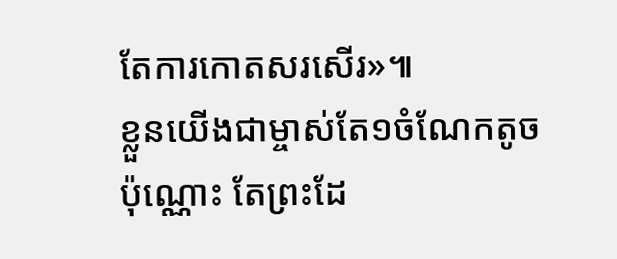តែការកោតសរសើរ»៕
ខ្លួនយើងជាម្ចាស់តែ១ចំណែកតូចប៉ុណ្ណោះ តែព្រះដែ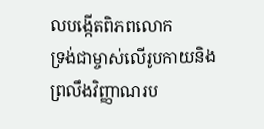លបង្កើតពិភពលោក
ទ្រង់ជាម្ចាស់លើរូបកាយនិងព្រលឹងវិញ្ញាណរប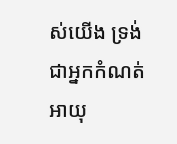ស់យើង ទ្រង់ជាអ្នកកំណត់
អាយុ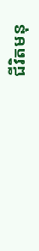ជីវិតមនុ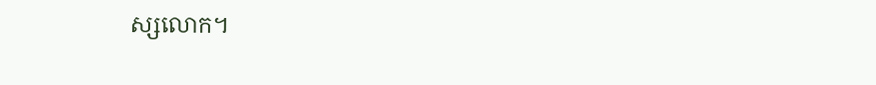ស្សលោក។